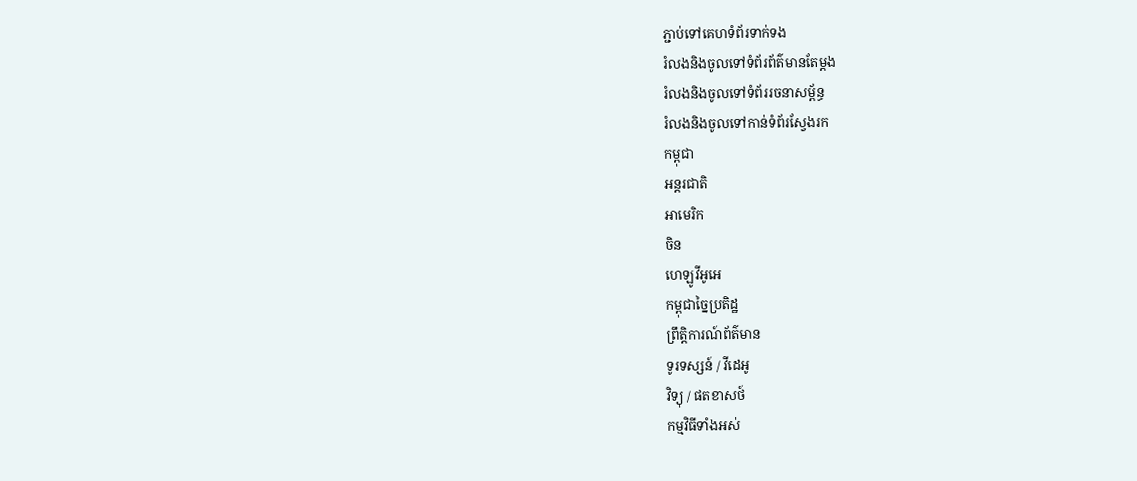ភ្ជាប់ទៅគេហទំព័រទាក់ទង
រំលងនិងចូលទៅទំព័រព័ត៌មានតែម្តង
រំលងនិងចូលទៅទំព័ររចនាសម្ព័ន្ធ
រំលងនិងចូលទៅកាន់ទំព័រស្វែងរក
កម្ពុជា
អន្តរជាតិ
អាមេរិក
ចិន
ហេឡូវីអូអេ
កម្ពុជាច្នៃប្រតិដ្ឋ
ព្រឹត្តិការណ៍ព័ត៌មាន
ទូរទស្សន៍ / វីដេអូ
វិទ្យុ / ផតខាសថ៍
កម្មវិធីទាំងអស់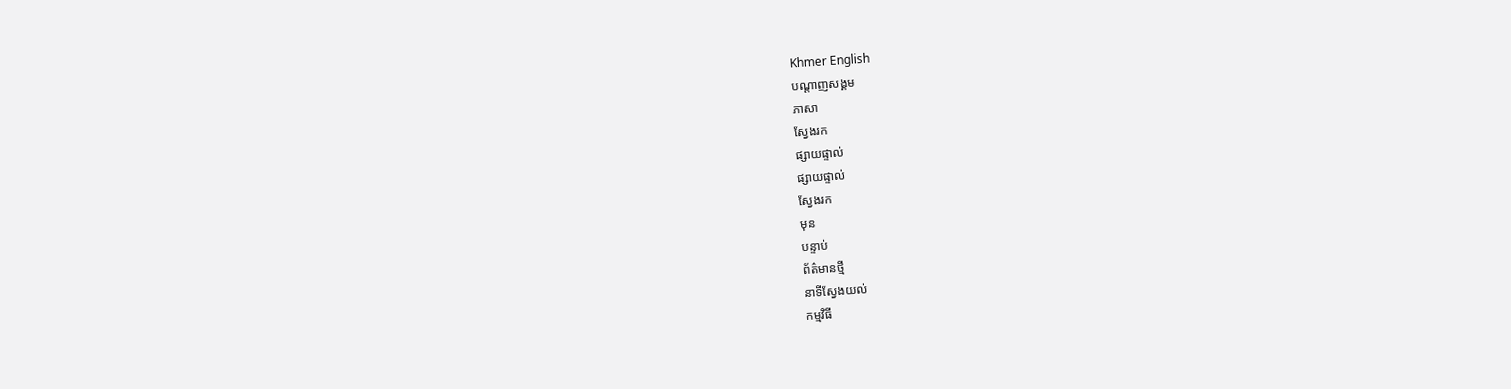Khmer English
បណ្តាញសង្គម
ភាសា
ស្វែងរក
ផ្សាយផ្ទាល់
ផ្សាយផ្ទាល់
ស្វែងរក
មុន
បន្ទាប់
ព័ត៌មានថ្មី
នាទីស្វែងយល់
កម្មវិធី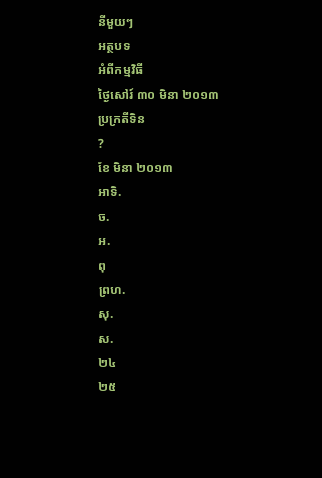នីមួយៗ
អត្ថបទ
អំពីកម្មវិធី
ថ្ងៃសៅរ៍ ៣០ មិនា ២០១៣
ប្រក្រតីទិន
?
ខែ មិនា ២០១៣
អាទិ.
ច.
អ.
ពុ
ព្រហ.
សុ.
ស.
២៤
២៥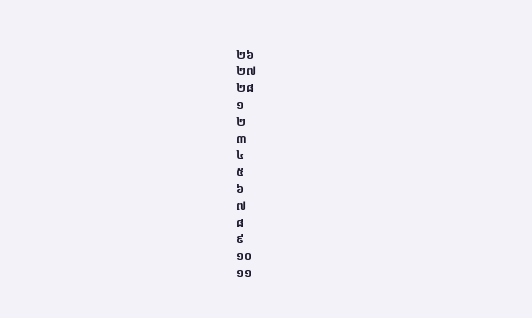២៦
២៧
២៨
១
២
៣
៤
៥
៦
៧
៨
៩
១០
១១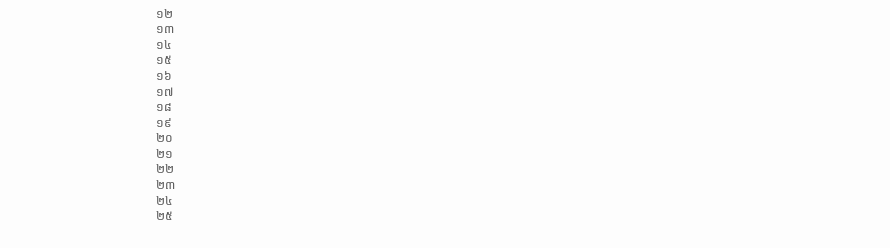១២
១៣
១៤
១៥
១៦
១៧
១៨
១៩
២០
២១
២២
២៣
២៤
២៥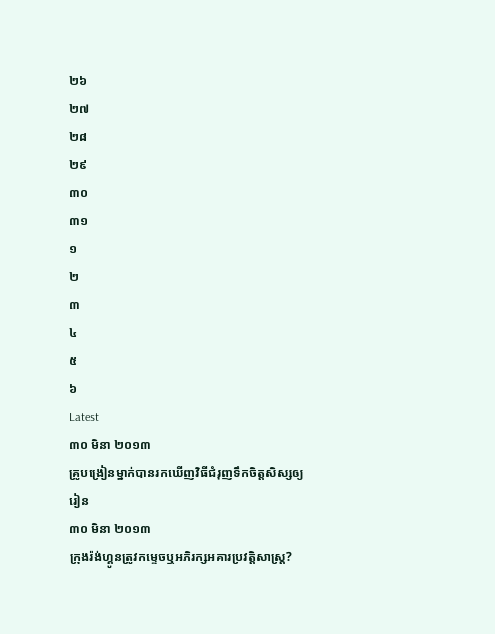២៦
២៧
២៨
២៩
៣០
៣១
១
២
៣
៤
៥
៦
Latest
៣០ មិនា ២០១៣
គ្រូបង្រៀនម្នាក់បានរកឃើញវិធីជំរុញទឹកចិត្តសិស្សឲ្យរៀន
៣០ មិនា ២០១៣
ក្រុងរ៉ង់ហ្គូនត្រូវកម្ទេចឬអភិរក្សអគារប្រវត្តិសាស្ត្រ?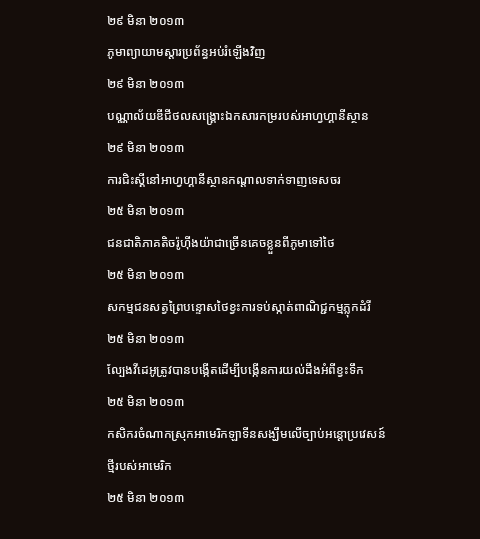២៩ មិនា ២០១៣
ភូមាព្យាយាមស្តារប្រព័ន្ធអប់រំឡើងវិញ
២៩ មិនា ២០១៣
បណ្ណាល័យឌីជីថលសង្គ្រោះឯកសារកម្ររបស់អាហ្វហ្គានីស្ថាន
២៩ មិនា ២០១៣
ការជិះស្គីនៅអាហ្វហ្គានីស្ថានកណ្តាលទាក់ទាញទេសចរ
២៥ មិនា ២០១៣
ជនជាតិភាគតិចរ៉ូហ៊ីងយ៉ាជាច្រើនគេចខ្លួនពីភូមាទៅថៃ
២៥ មិនា ២០១៣
សកម្មជនសត្វព្រៃបន្ទោសថៃខ្វះការទប់ស្កាត់ពាណិជ្ជកម្មភ្លុកដំរី
២៥ មិនា ២០១៣
ល្បែងវីដេអូត្រូវបានបង្កើតដើម្បីបង្កើនការយល់ដឹងអំពីខ្វះទឹក
២៥ មិនា ២០១៣
កសិករចំណាកស្រុកអាមេរិកឡាទីនសង្ឃឹមលើច្បាប់អន្តោប្រវេសន៍ថ្មីរបស់អាមេរិក
២៥ មិនា ២០១៣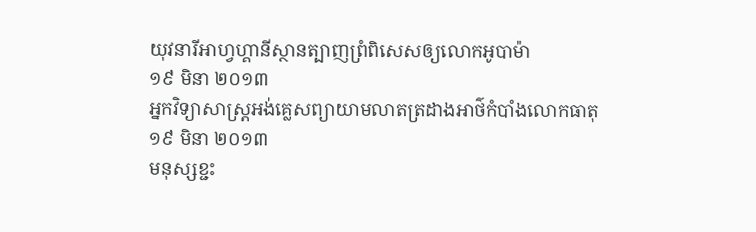យុវនារីអាហ្វហ្គានីស្ថានត្បាញព្រំពិសេសឲ្យលោកអូបាម៉ា
១៩ មិនា ២០១៣
អ្នកវិទ្យាសាស្រ្តអង់គ្លេសព្យាយាមលាតត្រដាងអាថ៌កំបាំងលោកធាតុ
១៩ មិនា ២០១៣
មនុស្សខ្ជះ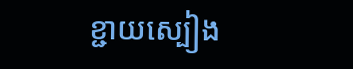ខ្ជាយស្បៀង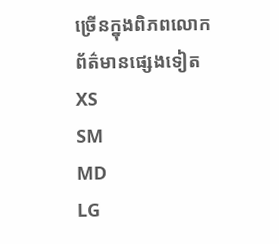ច្រើនក្នុងពិភពលោក
ព័ត៌មានផ្សេងទៀត
XS
SM
MD
LG